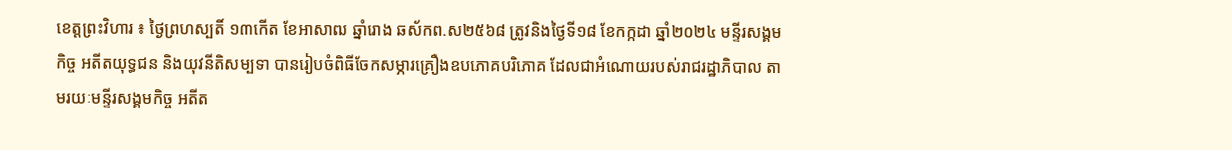ខេត្តព្រះវិហារ ៖ ថ្ងៃព្រហស្បតិ៍ ១៣កើត ខែអាសាឍ ឆ្នាំរោង ឆស័កព.ស២៥៦៨ ត្រូវនិងថ្ងៃទី១៨ ខែកក្កដា ឆ្នាំ២០២៤ មន្ទីរសង្គមកិច្ច អតីតយុទ្ធជន និងយុវនីតិសម្បទា បានរៀបចំពិធីចែកសម្ភារគ្រឿងឧបភោគបរិភោគ ដែលជាអំណោយរបស់រាជរដ្ឋាភិបាល តាមរយៈមន្ទីរសង្គមកិច្ច អតីត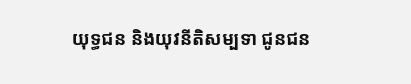យុទ្ធជន និងយុវនីតិសម្បទា ជូនជន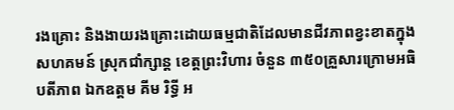រងគ្រោះ និងងាយរងគ្រោះដោយធម្មជាតិដែលមានជីវភាពខ្វះខាតក្នុងសហគមន៍ ស្រុកជាំក្សាន្ត ខេត្តព្រះវិហារ ចំនួន ៣៥០គ្រួសារក្រោមអធិបតីភាព ឯកឧត្តម គីម រិទ្ធី អ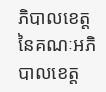ភិបាលខេត្ត នៃគណៈអភិបាលខេត្ត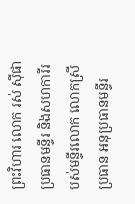ព្រះវិហារ លោក រស់ ស៊ីផា ប្រធានមន្ទីរ និងសហការីរបស់មន្ទីរលោក លោកស្រី ប្រធាន អនុប្រធានមន្ទីរ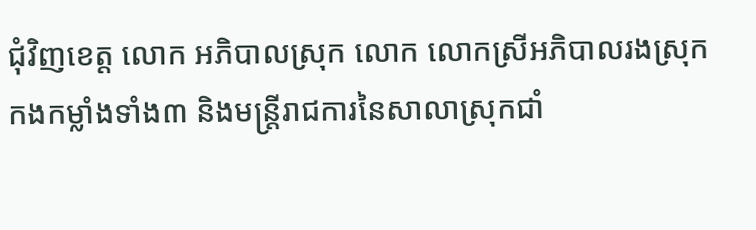ជុំវិញខេត្ត លោក អភិបាលស្រុក លោក លោកស្រីអភិបាលរងស្រុក កងកម្លាំងទាំង៣ និងមន្ត្រីរាជការនៃសាលាស្រុកជាំ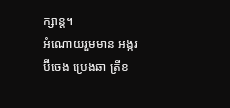ក្សាន្ត។
អំណោយរួមមាន អង្ករ ប៊ីចេង ប្រេងឆា ត្រីខ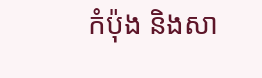កំប៉ុង និងសា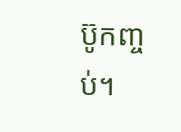ប៊ូកញ្ចប់។